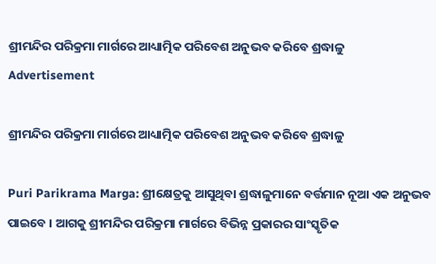ଶ୍ରୀମନ୍ଦିର ପରିକ୍ରମା ମାର୍ଗରେ ଆଧ୍ୟାତ୍ମିକ ପରିବେଶ ଅନୁଭବ କରିବେ ଶ୍ରଦ୍ଧାଳୁ
Advertisement

ଶ୍ରୀମନ୍ଦିର ପରିକ୍ରମା ମାର୍ଗରେ ଆଧ୍ୟାତ୍ମିକ ପରିବେଶ ଅନୁଭବ କରିବେ ଶ୍ରଦ୍ଧାଳୁ

Puri Parikrama Marga: ଶ୍ରୀକ୍ଷେତ୍ରକୁ ଆସୁଥିବା ଶ୍ରଦ୍ଧାଳୁମାନେ ବର୍ତ୍ତମାନ ନୂଆ ଏକ ଅନୁଭବ ପାଇବେ । ଆଗକୁ ଶ୍ରୀମନ୍ଦିର ପରିକ୍ରମା ମାର୍ଗରେ ବିଭିନ୍ନ ପ୍ରକାରର ସାଂସ୍କୃତିକ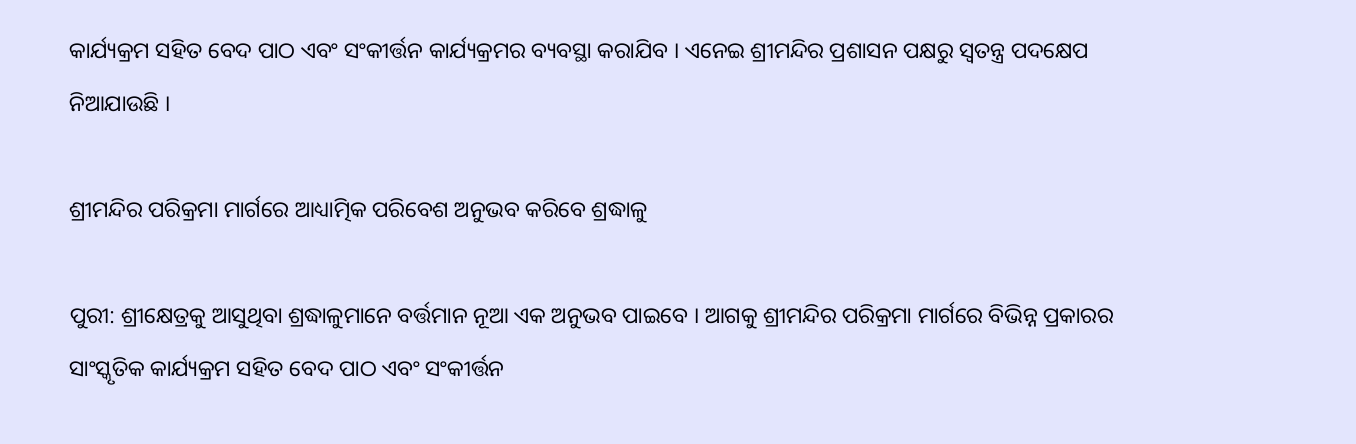କାର୍ଯ୍ୟକ୍ରମ ସହିତ ବେଦ ପାଠ ଏବଂ ସଂକୀର୍ତ୍ତନ କାର୍ଯ୍ୟକ୍ରମର ବ୍ୟବସ୍ଥା କରାଯିବ । ଏନେଇ ଶ୍ରୀମନ୍ଦିର ପ୍ରଶାସନ ପକ୍ଷରୁ ସ୍ବତନ୍ତ୍ର ପଦକ୍ଷେପ ନିଆଯାଉଛି ।

ଶ୍ରୀମନ୍ଦିର ପରିକ୍ରମା ମାର୍ଗରେ ଆଧ୍ୟାତ୍ମିକ ପରିବେଶ ଅନୁଭବ କରିବେ ଶ୍ରଦ୍ଧାଳୁ

ପୁରୀ: ଶ୍ରୀକ୍ଷେତ୍ରକୁ ଆସୁଥିବା ଶ୍ରଦ୍ଧାଳୁମାନେ ବର୍ତ୍ତମାନ ନୂଆ ଏକ ଅନୁଭବ ପାଇବେ । ଆଗକୁ ଶ୍ରୀମନ୍ଦିର ପରିକ୍ରମା ମାର୍ଗରେ ବିଭିନ୍ନ ପ୍ରକାରର ସାଂସ୍କୃତିକ କାର୍ଯ୍ୟକ୍ରମ ସହିତ ବେଦ ପାଠ ଏବଂ ସଂକୀର୍ତ୍ତନ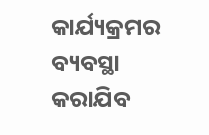କାର୍ଯ୍ୟକ୍ରମର ବ୍ୟବସ୍ଥା କରାଯିବ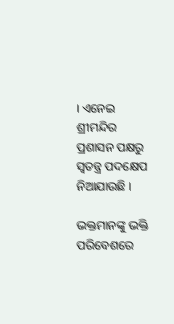। ଏନେଇ ଶ୍ରୀମନ୍ଦିର ପ୍ରଶାସନ ପକ୍ଷରୁ ସ୍ବତନ୍ତ୍ର ପଦକ୍ଷେପ ନିଆଯାଉଛି ।

ଭକ୍ତମାନଙ୍କୁ ଭକ୍ତି ପରିବେଶରେ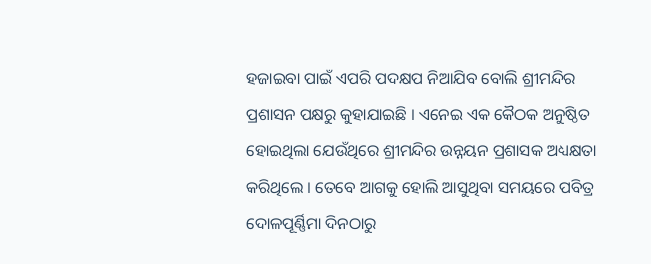ହଜାଇବା ପାଇଁ ଏପରି ପଦକ୍ଷପ ନିଆଯିବ ବୋଲି ଶ୍ରୀମନ୍ଦିର ପ୍ରଶାସନ ପକ୍ଷରୁ କୁହାଯାଇଛି । ଏନେଇ ଏକ କୈଠକ ଅନୁଷ୍ଠିତ ହୋଇଥିଲା ଯେଉଁଥିରେ ଶ୍ରୀମନ୍ଦିର ଉନ୍ନୟନ ପ୍ରଶାସକ ଅଧ୍ୟକ୍ଷତା କରିଥିଲେ । ତେବେ ଆଗକୁ ହୋଲି ଆସୁଥିବା ସମୟରେ ପବିତ୍ର ଦୋଳପୂର୍ଣ୍ଣିମା ଦିନଠାରୁ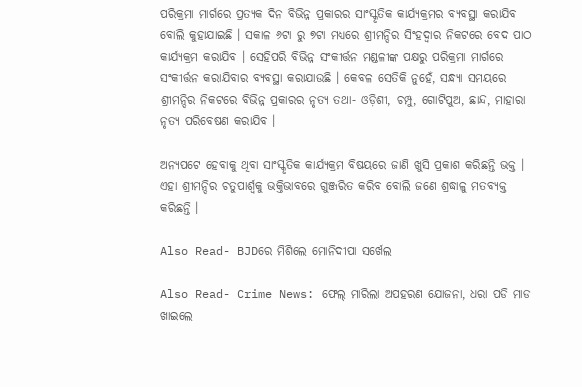ପରିକ୍ରମା ମାର୍ଗରେ ପ୍ରତ୍ୟକ ଦିନ ବିଭିନ୍ନ ପ୍ରକାରର ସାଂସ୍କୃତିକ କାର୍ଯ୍ୟକ୍ରମର ବ୍ୟବସ୍ଥା କରାଯିବ ବୋଲି କୁହାଯାଇଛି । ସକାଳ ୬ଟା ରୁ ୭ଟା ମଧ୍ୟରେ ଶ୍ରୀମନ୍ଦିର ସିଂହଦ୍ଵାର ନିକଟରେ ବେଦ ପାଠ କାର୍ଯ୍ୟକ୍ରମ କରାଯିବ । ସେହିପରି ବିଭିନ୍ନ ସଂକୀର୍ତ୍ତନ ମଣ୍ଡଳୀଙ୍କ ପକ୍ଷରୁ ପରିକ୍ରମା ମାର୍ଗରେ ସଂକୀର୍ତ୍ତନ କରାଯିବାର ବ୍ୟବସ୍ଥା କରାଯାଉଛି । କେବଳ ସେତିକି ନୁହେଁ, ସନ୍ଧ୍ୟା ସମୟରେ ଶ୍ରୀମନ୍ଦିର ନିକଟରେ ବିଭିନ୍ନ ପ୍ରକାରର ନୃତ୍ୟ ତଥା- ଓଡ଼ିଶୀ, ଚମ୍ପୁ, ଗୋଟିପୁଅ, ଛାନ୍ଦ, ମାହାରା ନୃତ୍ୟ ପରିବେଷଣ କରାଯିବ ।

ଅନ୍ୟପଟେ ହେବାକୁ ଥିବା ସାଂସ୍କୃତିକ କାର୍ଯ୍ୟକ୍ରମ ବିଷୟରେ ଜାଣି ଖୁସି ପ୍ରକାଶ କରିଛନ୍ତି ଭକ୍ତ । ଏହା ଶ୍ରୀମନ୍ଦିର ଚତୁପାର୍ଶ୍ୱକୁ ଭକ୍ତିଭାବରେ ଗୁଞ୍ଜରିତ କରିବ ବୋଲି ଜଣେ ଶ୍ରଦ୍ଧାଳୁ ମତବ୍ୟକ୍ତ କରିଛନ୍ତି ।

Also Read- BJDରେ ମିଶିଲେ ମୋନିଦୀପା ସର୍ଖେଲ

Also Read- Crime News: ଫେଲ୍ ମାରିଲା ଅପହରଣ ଯୋଜନା, ଧରା ପଡି ମାଡ ଖାଇଲେ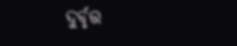ଦୁର୍ବୃତ୍ତ